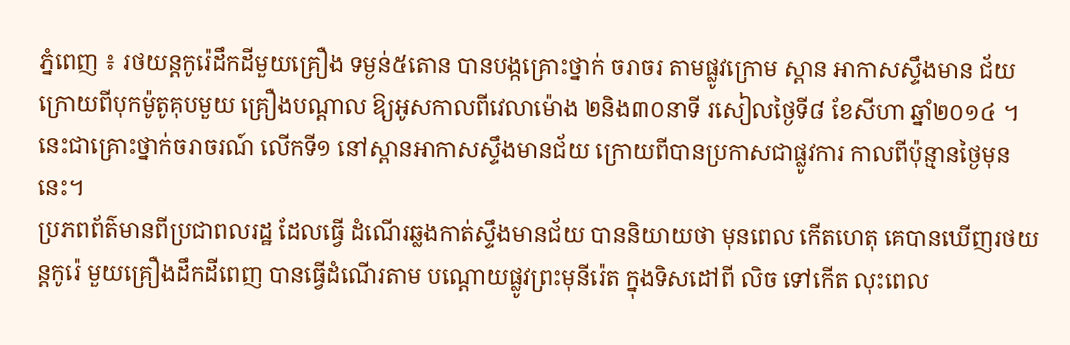ភ្នំពេញ ៖ រថយន្ដកូរ៉េដឹកដីមួយគ្រឿង ទម្ងន់៥តោន បានបង្កគ្រោះថ្នាក់ ចរាចរ តាមផ្លូវក្រោម ស្ពាន អាកាសស្ទឹងមាន ជ័យ ក្រោយពីបុកម៉ូតូគុបមួយ គ្រឿងបណ្ដាល ឱ្យអូសកាលពីវេលាម៉ោង ២និង៣០នាទី រសៀលថ្ងៃទី៨ ខែសីហា ឆ្នាំ២០១៤ ។
នេះជាគ្រោះថ្នាក់ចរាចរណ៍ លើកទី១ នៅស្ពានអាកាសស្ទឹងមានជ័យ ក្រោយពីបានប្រកាសជាផ្លូវការ កាលពីប៉ុន្មានថ្ងៃមុននេះ។
ប្រភពព័ត៌មានពីប្រជាពលរដ្ឋ ដែលធ្វើ ដំណើរឆ្លងកាត់ស្ទឹងមានជ័យ បាននិយាយថា មុនពេល កើតហេតុ គេបានឃើញរថយន្ដកូរ៉េ មួយគ្រឿងដឹកដីពេញ បានធ្វើដំណើរតាម បណ្ដោយផ្លូវព្រះមុនីរ៉េត ក្នុងទិសដៅពី លិច ទៅកើត លុះពេល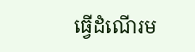ធ្វើដំណើរម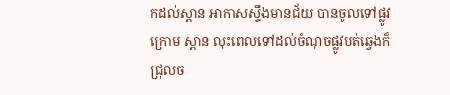កដល់ស្ពាន អាកាសស្ទឹងមានជ័យ បានចូលទៅផ្លូវក្រោម ស្ពាន លុះពេលទៅដល់ចំណុចផ្លូវបត់ឆ្វេងក៏ ជ្រុលច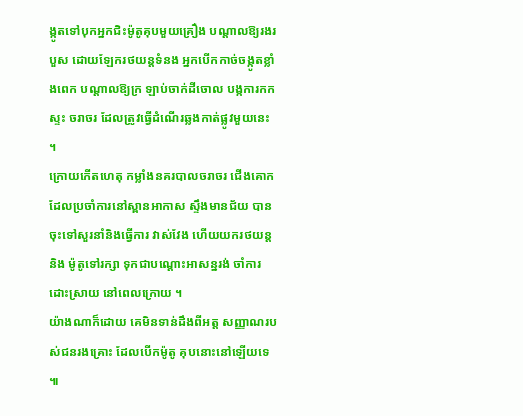ង្កូតទៅបុកអ្នកជិះម៉ូតូគុបមួយគ្រឿង បណ្ដាលឱ្យរងរបួស ដោយឡែករថយន្ដទំនង អ្នកបើកកាច់ចង្កូតខ្លាំងពេក បណ្ដាលឱ្យក្រ ឡាប់ចាក់ដីចោល បង្កការកកស្ទះ ចរាចរ ដែលត្រូវធ្វើដំណើរឆ្លងកាត់ផ្លូវមួយនេះ ។
ក្រោយកើតហេតុ កម្លាំងនគរបាលចរាចរ ជើងគោក ដែលប្រចាំការនៅស្ពានអាកាស ស្ទឹងមានជ័យ បានចុះទៅសួរនាំនិងធ្វើការ វាស់វែង ហើយយករថយន្ដនិង ម៉ូតូទៅរក្សា ទុកជាបណ្ដោះអាសន្នរង់ ចាំការដោះស្រាយ នៅពេលក្រោយ ។
យ៉ាងណាក៏ដោយ គេមិនទាន់ដឹងពីអត្ដ សញ្ញាណរបស់ជនរងគ្រោះ ដែលបើកម៉ូតូ គុបនោះនៅឡើយទេ ៕